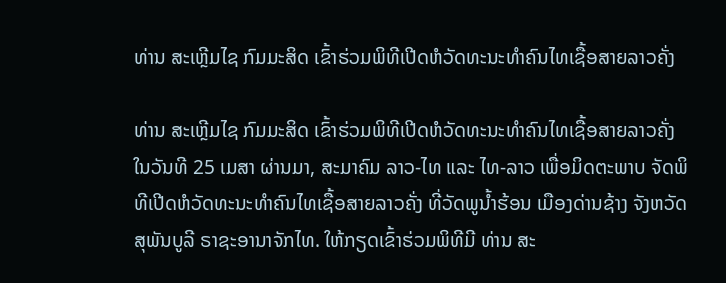ທ່ານ ສະເຫຼີມໄຊ ກົມມະສິດ ເຂົ້າຮ່ວມພິທີເປີດຫໍວັດທະນະທຳຄົນໄທເຊື້ອສາຍລາວຄັ່ງ

ທ່ານ ສະເຫຼີມໄຊ ກົມມະສິດ ເຂົ້າຮ່ວມພິທີເປີດຫໍວັດທະນະທຳຄົນໄທເຊື້ອສາຍລາວຄັ່ງ
ໃນວັນທີ 25 ເມສາ ຜ່ານມາ, ສະມາຄົມ ລາວ-ໄທ ແລະ ໄທ-ລາວ ເພື່ອມິດຕະພາບ ຈັດພິທີເປີດຫໍວັດທະນະທໍາຄົນໄທເຊື້ອສາຍລາວຄັ່ງ ທີ່ວັດພູນໍ້າຮ້ອນ ເມືອງດ່ານຊ້າງ ຈັງຫວັດສຸພັນບູລີ ຣາຊະອານາຈັກໄທ. ໃຫ້ກຽດເຂົ້າຮ່ວມພິທີມີ ທ່ານ ສະ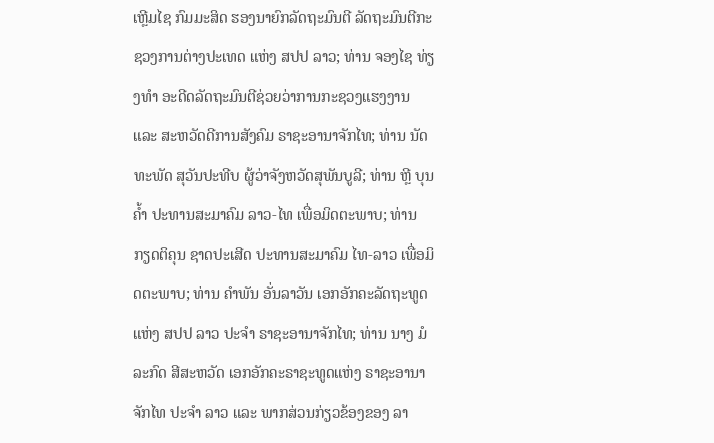ເຫຼີມໄຊ ກົມມະສິດ ຮອງນາຍົກລັດຖະມົນຕີ ລັດຖະມົນຕີກະຊວງການຕ່າງປະເທດ ແຫ່ງ ສປປ ລາວ; ທ່ານ ຈອງໄຊ ທ່ຽງທໍາ ອະດີດລັດຖະມົນຕີຊ່ວຍວ່າການກະຊວງແຮງງານ ແລະ ສະຫວັດດີການສັງຄົມ ຣາຊະອານາຈັກໄທ; ທ່ານ ນັດທະພັດ ສຸວັນປະທີບ ຜູ້ວ່າຈັງຫວັດສຸພັນບູລີ; ທ່ານ ຫຼີ ບຸນຄໍ້າ ປະທານສະມາຄົມ ລາວ-ໄທ ເພື່ອມິດຕະພາບ; ທ່ານ ກຽດຕິຄຸນ ຊາດປະເສີດ ປະທານສະມາຄົມ ໄທ-ລາວ ເພື່ອມິດຕະພາບ; ທ່ານ ຄໍາພັນ ອັ່ນລາວັນ ເອກອັກຄະລັດຖະທູດ ແຫ່ງ ສປປ ລາວ ປະຈໍາ ຣາຊະອານາຈັກໄທ; ທ່ານ ນາງ ມໍລະກົດ ສີສະຫວັດ ເອກອັກຄະຣາຊະທູດແຫ່ງ ຣາຊະອານາຈັກໄທ ປະຈໍາ ລາວ ແລະ ພາກສ່ວນກ່ຽວຂ້ອງຂອງ ລາ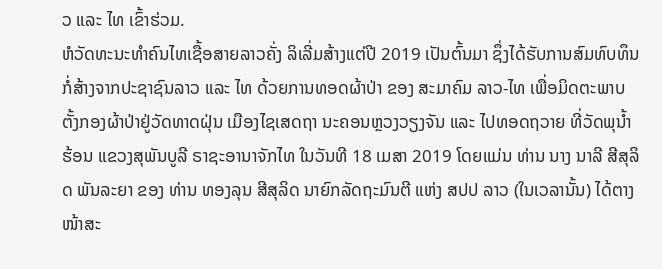ວ ແລະ ໄທ ເຂົ້າຮ່ວມ.
ຫໍວັດທະນະທຳຄົນໄທເຊື້ອສາຍລາວຄັ່ງ ລິເລີ່ມສ້າງແຕ່ປີ 2019 ເປັນຕົ້ນມາ ຊຶ່ງໄດ້ຮັບການສົມທົບທຶນກໍ່ສ້າງຈາກປະຊາຊົນລາວ ແລະ ໄທ ດ້ວຍການທອດຜ້າປ່າ ຂອງ ສະມາຄົມ ລາວ-ໄທ ເພື່ອມິດຕະພາບ ຕັ້ງກອງຜ້າປ່າຢູ່ວັດທາດຝຸ່ນ ເມືອງໄຊເສດຖາ ນະຄອນຫຼວງວຽງຈັນ ແລະ ໄປທອດຖວາຍ ທີ່ວັດພຸນໍ້າຮ້ອນ ແຂວງສຸພັນບູລີ ຣາຊະອານາຈັກໄທ ໃນວັນທີ 18 ເມສາ 2019 ໂດຍແມ່ນ ທ່ານ ນາງ ນາລີ ສີສຸລິດ ພັນລະຍາ ຂອງ ທ່ານ ທອງລຸນ ສີສຸລິດ ນາຍົກລັດຖະມົນຕີ ແຫ່ງ ສປປ ລາວ (ໃນເວລານັ້ນ) ໄດ້ຕາງໜ້າສະ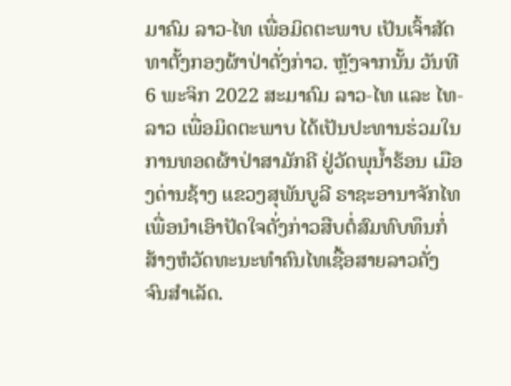ມາຄົມ ລາວ-ໄທ ເພື່ອມິດຕະພາບ ເປັນເຈົ້າສັດທາຕັ້ງກອງຜ້າປ່າດັ່ງກ່າວ. ຫຼັງຈາກນັ້ນ ວັນທີ 6 ພະຈິກ 2022 ສະມາຄົມ ລາວ-ໄທ ແລະ ໄທ-ລາວ ເພື່ອມິດຕະພາບ ໄດ້ເປັນປະທານຮ່ວມໃນການທອດຜ້າປ່າສາມັກຄີ ຢູ່ວັດພຸນໍ້າຮ້ອນ ເມືອງດ່ານຊ້າງ ແຂວງສຸພັນບູລີ ຣາຊະອານາຈັກໄທ ເພື່ອນຳເອົາປັດໃຈດັ່ງກ່າວສືບຕໍ່ສົມທົບທຶນກໍ່ສ້າງຫໍວັດທະນະທໍາຄົນໄທເຊື້ອສາຍລາວຄັ່ງ ຈົນສໍາເລັດ.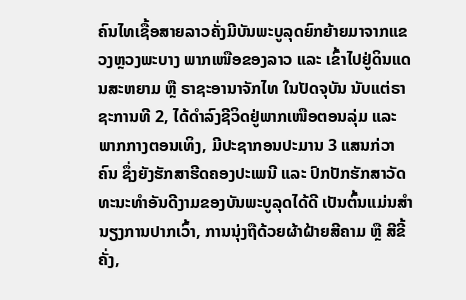ຄົນໄທເຊື້ອສາຍລາວຄັ່ງມີບັນພະບູລຸດຍົກຍ້າຍມາຈາກແຂວງຫຼວງພະບາງ ພາກເໜືອຂອງລາວ ແລະ ເຂົ້າໄປຢູ່ດິນແດນສະຫຍາມ ຫຼື ຣາຊະອານາຈັກໄທ ໃນປັດຈຸບັນ ນັບແຕ່ຣາຊະການທີ 2, ໄດ້ດໍາລົງຊີວິດຢູ່ພາກເໜືອຕອນລຸ່ມ ແລະ ພາກກາງຕອນເທິງ, ມີປະຊາກອນປະມານ 3 ແສນກ່ວາຄົນ ຊຶ່ງຍັງຮັກສາຮີດຄອງປະເພນີ ແລະ ປົກປັກຮັກສາວັດທະນະທຳອັນດີງາມຂອງບັນພະບູລຸດໄດ້ດີ ເປັນຕົ້ນແມ່ນສໍານຽງການປາກເວົ້າ, ການນຸ່ງຖືດ້ວຍຜ້າຝ້າຍສີຄາມ ຫຼື ສີຂີ້ຄັ່ງ,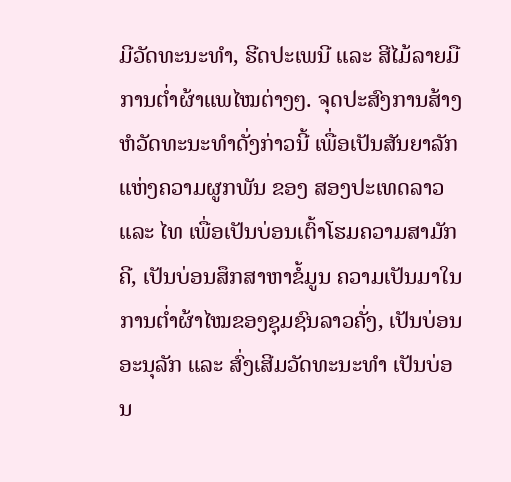ມີວັດທະນະທໍາ, ຮີດປະເພນີ ແລະ ສີໄມ້ລາຍມືການຕໍ່າຜ້າແພໄໝຕ່າງໆ. ຈຸດປະສົງການສ້າງຫໍວັດທະນະທຳດັ່ງກ່າວນີ້ ເພື່ອເປັນສັນຍາລັກແຫ່ງຄວາມຜູກພັນ ຂອງ ສອງປະເທດລາວ ແລະ ໄທ ເພື່ອເປັນບ່ອນເຕົ້າໂຮມຄວາມສາມັກຄີ, ເປັນບ່ອນສຶກສາຫາຂໍ້ມູນ ຄວາມເປັນມາໃນການຕໍ່າຜ້າໄໝຂອງຊຸມຊົນລາວຄັ່ງ, ເປັນບ່ອນອະນຸລັກ ແລະ ສົ່ງເສີມວັດທະນະທຳ ເປັນບ່ອນ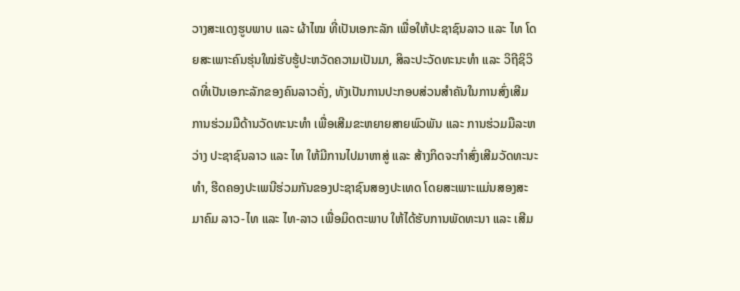ວາງສະແດງຮູບພາບ ແລະ ຜ້າໄໝ ທີ່ເປັນເອກະລັກ ເພື່ອໃຫ້ປະຊາຊົນລາວ ແລະ ໄທ ໂດຍສະເພາະຄົນຮຸ່ນໃໝ່ຮັບຮູ້ປະຫວັດຄວາມເປັນມາ, ສິລະປະວັດທະນະທໍາ ແລະ ວິຖີຊິວິດທີ່ເປັນເອກະລັກຂອງຄົນລາວຄັ່ງ, ທັງເປັນການປະກອບສ່ວນສໍາຄັນໃນການສົ່ງເສີມການຮ່ວມມືດ້ານວັດທະນະທໍາ ເພື່ອເສີມຂະຫຍາຍສາຍພົວພັນ ແລະ ການຮ່ວມມືລະຫວ່າງ ປະຊາຊົນລາວ ແລະ ໄທ ໃຫ້ມີການໄປມາຫາສູ່ ແລະ ສ້າງກິດຈະກຳສົ່ງເສີມວັດທະນະທຳ, ຮີດຄອງປະເພນີຮ່ວມກັນຂອງປະຊາຊົນສອງປະເທດ ໂດຍສະເພາະແມ່ນສອງສະມາຄົມ ລາວ-ໄທ ແລະ ໄທ-ລາວ ເພື່ອມິດຕະພາບ ໃຫ້ໄດ້ຮັບການພັດທະນາ ແລະ ເສີມ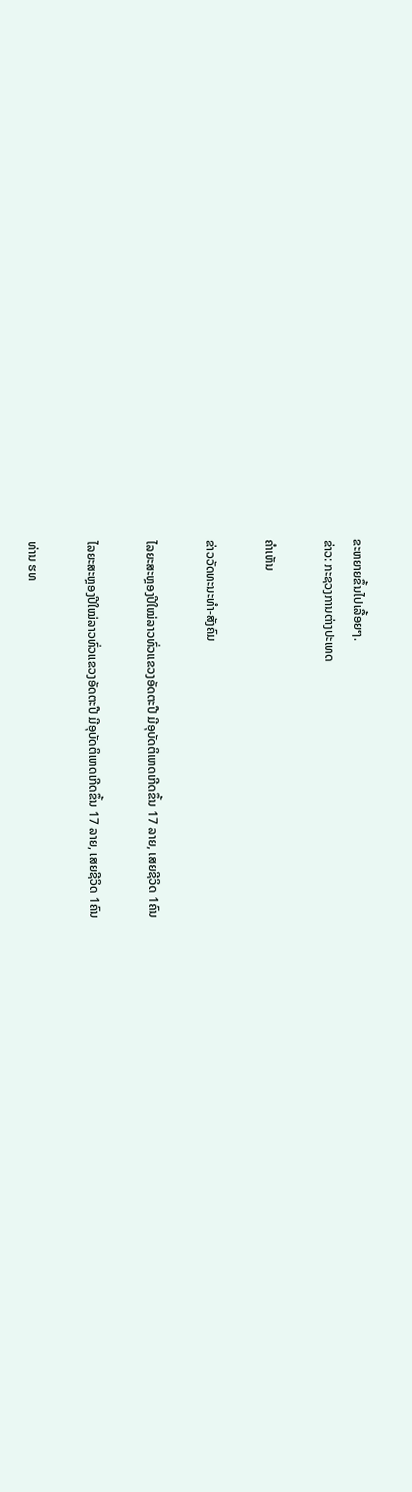ຂະຫຍາຍຂຶ້ນໄປເລື້ອຍໆ.
ຂ່າວ: ກະຊວງການຕ່າງປະເທດ

ຄໍາເຫັນ

ຂ່າວວັດທະນະທຳ-ສັງຄົມ

ໄລຍະສະຫຼອງປີໃໝ່ລາວທົ່ວແຂວງອັດຕະປື ມີອຸບັດຕິເຫດເກີດຂຶ້ນ 17 ລາຍ, ເສຍຊີວິດ 1ຄົນ

ໄລຍະສະຫຼອງປີໃໝ່ລາວທົ່ວແຂວງອັດຕະປື ມີອຸບັດຕິເຫດເກີດຂຶ້ນ 17 ລາຍ, ເສຍຊີວິດ 1ຄົນ

ທ່ານ ຮທ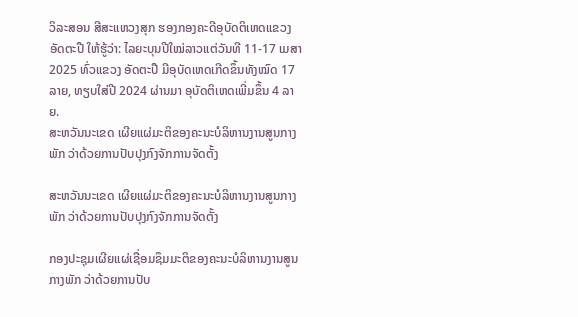ວິລະສອນ ສີສະແຫວງສຸກ ຮອງກອງຄະດີອຸບັດຕິເຫດແຂວງອັດຕະປື ໃຫ້ຮູ້ວ່າ: ໄລຍະບຸນປີໃໝ່ລາວແຕ່ວັນທີ 11-17 ເມສາ 2025 ທົ່ວແຂວງ ອັດຕະປື ມີອຸບັດເຫດເກີດຂຶ້ນທັງໝົດ 17 ລາຍ, ທຽບໃສ່ປີ 2024 ຜ່ານມາ ອຸບັດຕິເຫດເພີ່ມຂຶ້ນ 4 ລາຍ.
ສະຫວັນນະເຂດ ເຜີຍແຜ່ມະຕິຂອງຄະນະບໍລິຫານງານສູນກາງພັກ ວ່າດ້ວຍການປັບປຸງກົງຈັກການຈັດຕັ້ງ

ສະຫວັນນະເຂດ ເຜີຍແຜ່ມະຕິຂອງຄະນະບໍລິຫານງານສູນກາງພັກ ວ່າດ້ວຍການປັບປຸງກົງຈັກການຈັດຕັ້ງ

ກອງປະຊຸມເຜີຍແຜ່ເຊື່ອມຊຶມມະຕິຂອງຄະນະບໍລິຫານງານສູນກາງພັກ ວ່າດ້ວຍການປັບ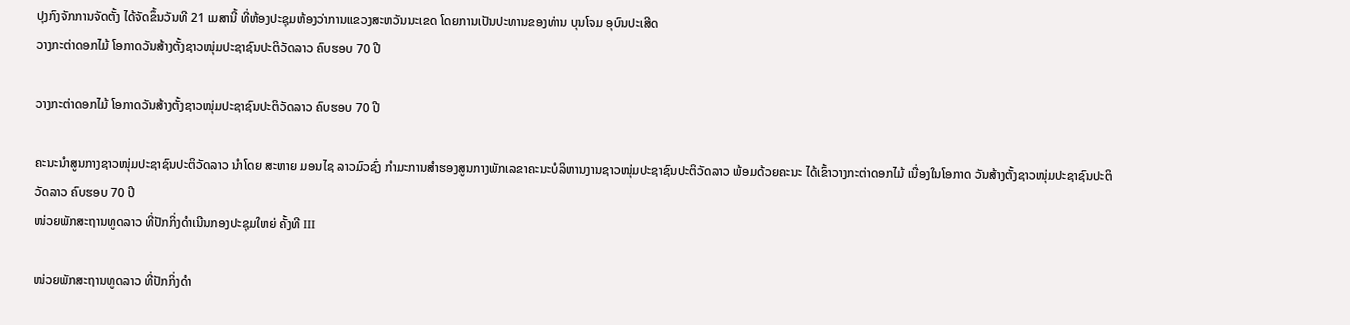ປຸງກົງຈັກການຈັດຕັ້ງ ໄດ້ຈັດຂຶ້ນວັນທີ 21 ເມສານີ້ ທີ່ຫ້ອງປະຊຸມຫ້ອງວ່າການແຂວງສະຫວັນນະເຂດ ໂດຍການເປັນປະທານຂອງທ່ານ ບຸນໂຈມ ອຸບົນປະເສີດ
ວາງກະຕ່າດອກໄມ້ ໂອກາດວັນສ້າງຕັ້ງຊາວໜຸ່ມປະຊາຊົນປະຕິວັດລາວ ຄົບຮອບ 70 ປີ

ວາງກະຕ່າດອກໄມ້ ໂອກາດວັນສ້າງຕັ້ງຊາວໜຸ່ມປະຊາຊົນປະຕິວັດລາວ ຄົບຮອບ 70 ປີ

ຄະນະນຳສູນກາງຊາວໜຸ່ມປະຊາຊົນປະຕິວັດລາວ ນຳໂດຍ ສະຫາຍ ມອນໄຊ ລາວມົວຊົ່ງ ກຳມະການສໍາຮອງສູນກາງພັກເລຂາຄະນະບໍລິຫານງານຊາວໜຸ່ມປະຊາຊົນປະຕິວັດລາວ ພ້ອມດ້ວຍຄະນະ ໄດ້ເຂົ້າວາງກະຕ່າດອກໄມ້ ເນື່ອງໃນໂອກາດ ວັນສ້າງຕັ້ງຊາວໜຸ່ມປະຊາຊົນປະຕິວັດລາວ ຄົບຮອບ 70 ປີ
ໜ່ວຍພັກສະຖານທູດລາວ ທີ່ປັກກິ່ງດຳເນີນກອງປະຊຸມໃຫຍ່ ຄັ້ງທີ III

ໜ່ວຍພັກສະຖານທູດລາວ ທີ່ປັກກິ່ງດຳ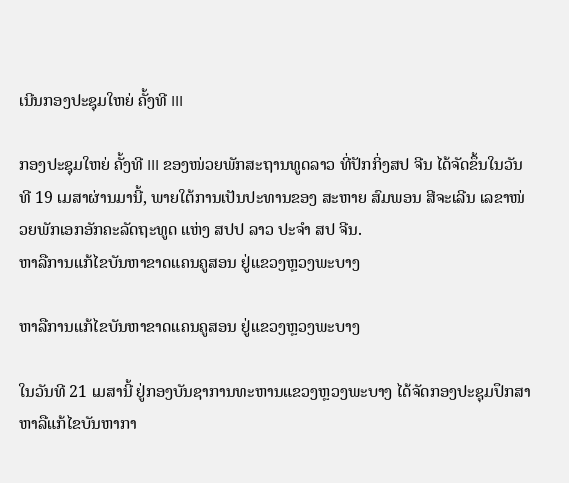ເນີນກອງປະຊຸມໃຫຍ່ ຄັ້ງທີ III

ກອງປະຊຸມໃຫຍ່ ຄັ້ງທີ III ຂອງໜ່ວຍພັກສະຖານທູດລາວ ທີ່ປັກກິ່ງສປ ຈີນ ໄດ້ຈັດຂຶ້ນໃນວັນທີ 19 ເມສາຜ່ານມານີ້, ພາຍໃຕ້ການເປັນປະທານຂອງ ສະຫາຍ ສົມພອນ ສີຈະເລີນ ເລຂາໜ່ວຍພັກເອກອັກຄະລັດຖະທູດ ແຫ່ງ ສປປ ລາວ ປະຈຳ ສປ ຈີນ.
ຫາລືການແກ້ໄຂບັນຫາຂາດແຄນຄູສອນ ຢູ່ແຂວງຫຼວງພະບາງ

ຫາລືການແກ້ໄຂບັນຫາຂາດແຄນຄູສອນ ຢູ່ແຂວງຫຼວງພະບາງ

ໃນວັນທີ 21 ເມສານີ້ ຢູ່ກອງບັນຊາການທະຫານແຂວງຫຼວງພະບາງ ໄດ້ຈັດກອງປະຊຸມປຶກສາຫາລືແກ້ໄຂບັນຫາກາ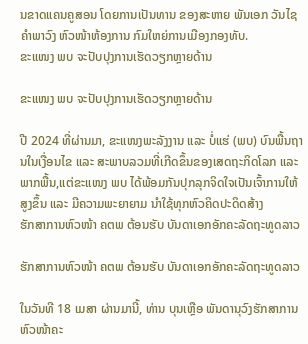ນຂາດແຄນຄູສອນ ໂດຍການເປັນທານ ຂອງສະຫາຍ ພັນເອກ ວັນໄຊ ຄຳພາວົງ ຫົວໜ້າຫ້ອງການ ກົມໃຫຍ່ການເມືອງກອງທັບ.
ຂະແໜງ ພບ ຈະປັບປຸງການເຮັດວຽກຫຼາຍດ້ານ

ຂະແໜງ ພບ ຈະປັບປຸງການເຮັດວຽກຫຼາຍດ້ານ

ປີ 2024 ທີ່ຜ່ານມາ, ຂະແໜງພະລັງງານ ແລະ ບໍ່ແຮ່ (ພບ) ບົນພື້ນຖານໃນເງື່ອນໄຂ ແລະ ສະພາບລວມທີ່ເກີດຂຶ້ນຂອງເສດຖະກິດໂລກ ແລະ ພາກພື້ນ,ແຕ່ຂະແໜງ ພບ ໄດ້ພ້ອມກັນປຸກລຸກຈິດໃຈເປັນເຈົ້າການໃຫ້ສູງຂຶ້ນ ແລະ ມີຄວາມພະຍາຍາມ ນໍາໃຊ້ທຸກຫົວຄິດປະດິດສ້າງ
ຮັກສາການຫົວໜ້າ ຄຕພ ຕ້ອນຮັບ ບັນດາເອກອັກຄະລັດຖະທູດລາວ

ຮັກສາການຫົວໜ້າ ຄຕພ ຕ້ອນຮັບ ບັນດາເອກອັກຄະລັດຖະທູດລາວ

ໃນວັນທີ 18 ເມສາ ຜ່ານມານີ້, ທ່ານ ບຸນເຫຼືອ ພັນດານຸວົງຮັກສາການຫົວໜ້າຄະ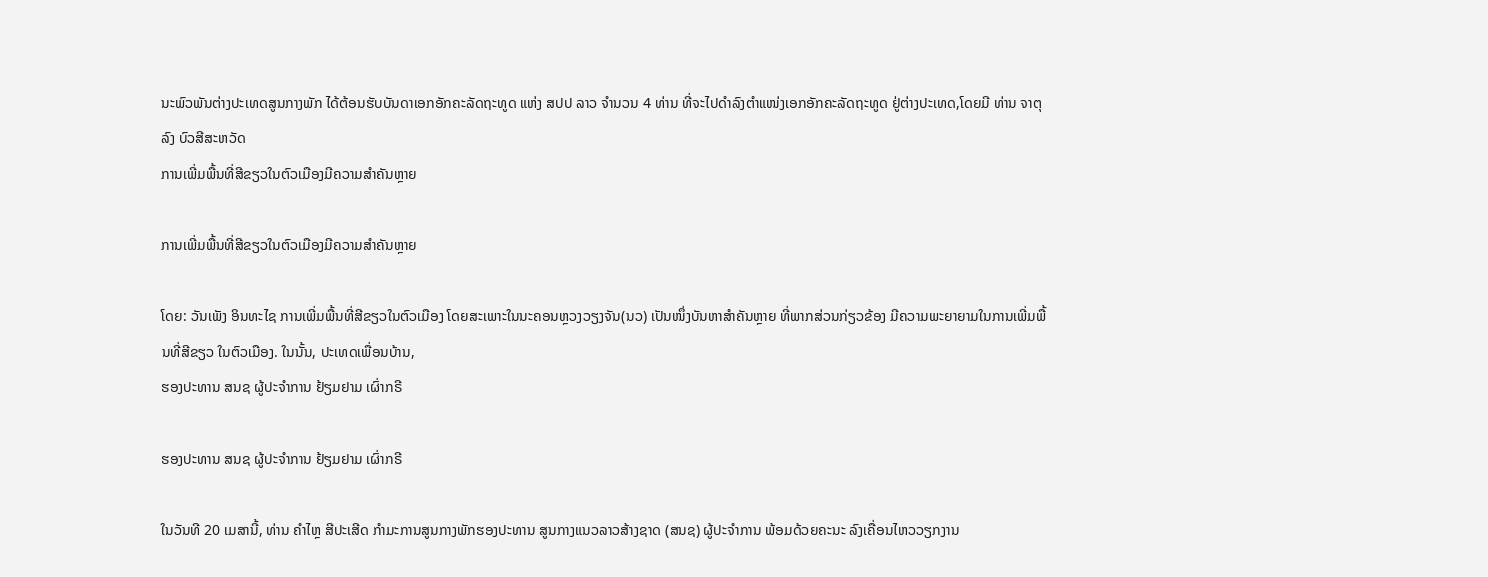ນະພົວພັນຕ່າງປະເທດສູນກາງພັກ ໄດ້ຕ້ອນຮັບບັນດາເອກອັກຄະລັດຖະທູດ ແຫ່ງ ສປປ ລາວ ຈໍານວນ 4 ທ່ານ ທີ່ຈະໄປດໍາລົງຕໍາແໜ່ງເອກອັກຄະລັດຖະທູດ ຢູ່ຕ່າງປະເທດ,ໂດຍມີ ທ່ານ ຈາຕຸລົງ ບົວສີສະຫວັດ
ການເພີ່ມພື້ນທີ່ສີຂຽວໃນຕົວເມືອງມີຄວາມສໍາຄັນຫຼາຍ

ການເພີ່ມພື້ນທີ່ສີຂຽວໃນຕົວເມືອງມີຄວາມສໍາຄັນຫຼາຍ

ໂດຍ: ວັນເພັງ ອິນທະໄຊ ການເພີ່ມພື້ນທີ່ສີຂຽວໃນຕົວເມືອງ ໂດຍສະເພາະໃນນະຄອນຫຼວງວຽງຈັນ(ນວ) ເປັນໜຶ່ງບັນຫາສໍາຄັນຫຼາຍ ທີ່ພາກສ່ວນກ່ຽວຂ້ອງ ມີຄວາມພະຍາຍາມໃນການເພີ່ມພື້ນທີ່ສີຂຽວ ໃນຕົວເມືອງ. ໃນນັ້ນ, ປະເທດເພື່ອນບ້ານ,
ຮອງປະທານ ສນຊ ຜູ້ປະຈໍາການ ຢ້ຽມຢາມ ເຜົ່າກຣີ

ຮອງປະທານ ສນຊ ຜູ້ປະຈໍາການ ຢ້ຽມຢາມ ເຜົ່າກຣີ

ໃນວັນທີ 20 ເມສານີ້, ທ່ານ ຄໍາໄຫຼ ສີປະເສີດ ກໍາມະການສູນກາງພັກຮອງປະທານ ສູນກາງແນວລາວສ້າງຊາດ (ສນຊ) ຜູ້ປະຈໍາການ ພ້ອມດ້ວຍຄະນະ ລົງເຄື່ອນໄຫວວຽກງານ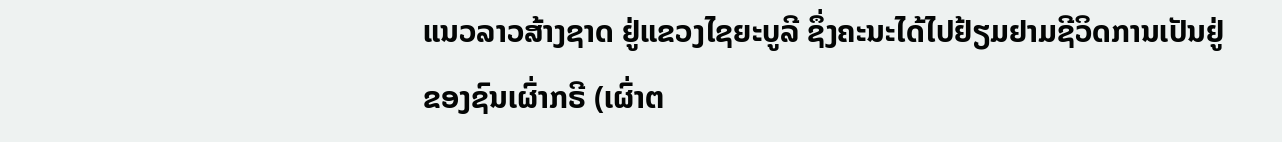ແນວລາວສ້າງຊາດ ຢູ່ແຂວງໄຊຍະບູລີ ຊຶ່ງຄະນະໄດ້ໄປຢ້ຽມຢາມຊີວິດການເປັນຢູ່ຂອງຊົນເຜົ່າກຣີ (ເຜົ່າຕ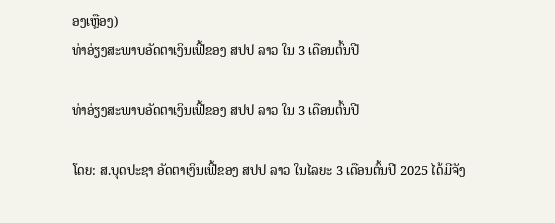ອງເຫຼືອງ)
ທ່າອ່ຽງສະພາບອັດຕາເງິນເຟີ້ຂອງ ສປປ ລາວ ໃນ 3 ເດືອນຕົ້ນປີ

ທ່າອ່ຽງສະພາບອັດຕາເງິນເຟີ້ຂອງ ສປປ ລາວ ໃນ 3 ເດືອນຕົ້ນປີ

ໂດຍ: ສ.ບຸດປະຊາ ອັດຕາເງິນເຟີ້ຂອງ ສປປ ລາວ ໃນໄລຍະ 3 ເດືອນຕົ້ນປີ 2025 ໄດ້ມີຈັງ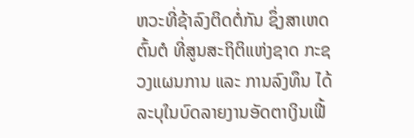ຫວະທີ່ຊ້າລົງຕິດຕໍ່ກັນ ຊຶ່ງສາເຫດຕົ້ນຕໍ ທີ່ສູນສະຖິຕິແຫ່ງຊາດ ກະຊວງແຜນການ ແລະ ການລົງທຶນ ໄດ້ລະບຸໃນບົດລາຍງານອັດຕາເງິນເຟີ້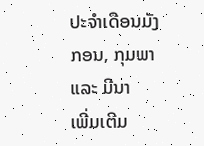ປະຈໍາເດືອນມັງກອນ, ກຸມພາ ແລະ ມີນາ
ເພີ່ມເຕີມ